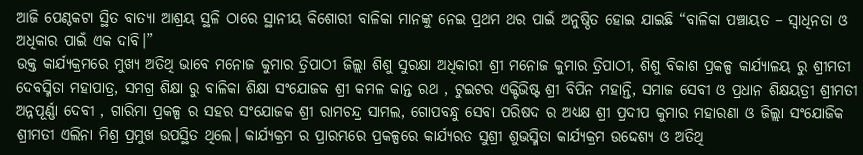ଆଜି ପେଣ୍ଠକଟା ସ୍ଥିତ ବାତ୍ୟା ଆଶ୍ରୟ ସ୍ଥଳି ଠାରେ ସ୍ଥାନୀୟ କିଶୋରୀ ବାଳିକା ମାନଙ୍କୁ ନେଇ ପ୍ରଥମ ଥର ପାଇଁ ଅନୁଷ୍ଠିତ ହୋଇ ଯାଇଛି “ବାଳିକା ପଞ୍ଚାୟତ – ସ୍ୱାଧିନତା ଓ ଅଧିକାର ପାଇଁ ଏକ ଦାବି।”
ଉକ୍ତ କାର୍ଯ୍ୟକ୍ରମରେ ମୁଖ୍ୟ ଅତିଥି ଭାବେ ମନୋଜ କୁମାର ତ୍ରିପାଠୀ ଜିଲ୍ଲା ଶିଶୁ ସୁରକ୍ଷା ଅଧିକାରୀ ଶ୍ରୀ ମନୋଜ କୁମାର ତ୍ରିପାଠୀ, ଶିଶୁ ବିକାଶ ପ୍ରକଳ୍ପ କାର୍ଯ୍ୟାଳୟ ରୁ ଶ୍ରୀମତୀ ଦେବସ୍ମିତା ମହାପାତ୍ର, ସମଗ୍ର ଶିକ୍ଷା ରୁ ବାଳିକା ଶିକ୍ଷା ସଂଯୋଜକ ଶ୍ରୀ କମଳ କାନ୍ତ ରଥ , ଟୁଇଟର ଏକ୍ଟିଭିଷ୍ଟ ଶ୍ରୀ ବିପିନ ମହାନ୍ତି, ସମାଜ ସେବୀ ଓ ପ୍ରଧାନ ଶିକ୍ଷୟତ୍ରୀ ଶ୍ରୀମତୀ ଅନ୍ନପୂର୍ଣ୍ଣା ଦେବୀ , ଗାରିମା ପ୍ରକଳ୍ପ ର ସହର ସଂଯୋଜକ ଶ୍ରୀ ରାମଚନ୍ଦ୍ର ସାମଲ, ଗୋପବନ୍ଧୁ ସେବା ପରିଷଦ ର ଅଧ୍ୟକ୍ଷ ଶ୍ରୀ ପ୍ରଦୀପ କୁମାର ମହାରଣା ଓ ଜିଲ୍ଲା ସଂଯୋଜିକ ଶ୍ରୀମତୀ ଏଲିନା ମିଶ୍ର ପ୍ରମୁଖ ଉପସ୍ଥିତ ଥିଲେ। କାର୍ଯ୍ୟକ୍ରମ ର ପ୍ରାରମ୍ଭରେ ପ୍ରକଳ୍ପରେ କାର୍ଯ୍ୟରତ ସୁଶ୍ରୀ ଶୁଭସ୍ମିତା କାର୍ଯ୍ୟକ୍ରମ ଉଦ୍ଦେଶ୍ୟ ଓ ଅତିଥି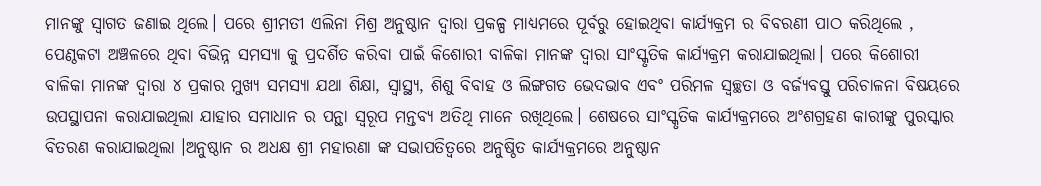ମାନଙ୍କୁ ସ୍ଵାଗତ ଜଣାଇ ଥିଲେ। ପରେ ଶ୍ରୀମତୀ ଏଲିନା ମିଶ୍ର ଅନୁଷ୍ଠାନ ଦ୍ଵାରା ପ୍ରକଳ୍ପ ମାଧ୍ୟମରେ ପୂର୍ବରୁ ହୋଇଥିବା କାର୍ଯ୍ୟକ୍ରମ ର ବିବରଣୀ ପାଠ କରିଥିଲେ , ପେଣ୍ଠକଟା ଅଞ୍ଚଳରେ ଥିବା ବିଭିନ୍ନ ସମସ୍ୟା କୁ ପ୍ରଦର୍ଶିତ କରିବା ପାଇଁ କିଶୋରୀ ବାଳିକା ମାନଙ୍କ ଦ୍ଵାରା ସାଂସ୍କୃତିକ କାର୍ଯ୍ୟକ୍ରମ କରାଯାଇଥିଲା। ପରେ କିଶୋରୀ ବାଳିକା ମାନଙ୍କ ଦ୍ଵାରା ୪ ପ୍ରକାର ମୁଖ୍ୟ ସମସ୍ୟା ଯଥା ଶିକ୍ଷା, ସ୍ବାସ୍ଥ୍ୟ, ଶିଶୁ ବିବାହ ଓ ଲିଙ୍ଗଗତ ଭେଦଭାବ ଏବଂ ପରିମଳ ସ୍ୱଚ୍ଛତା ଓ ବର୍ଜ୍ୟବସ୍ତୁ ପରିଚାଳନା ବିଷୟରେ ଉପସ୍ଥାପନା କରାଯାଇଥିଲା ଯାହାର ସମାଧାନ ର ପନ୍ଥା ସ୍ୱରୂପ ମନ୍ତବ୍ୟ ଅତିଥି ମାନେ ରଖିଥିଲେ। ଶେଷରେ ସାଂସ୍କୃତିକ କାର୍ଯ୍ୟକ୍ରମରେ ଅଂଶଗ୍ରହଣ କାରୀଙ୍କୁ ପୁରସ୍କାର ବିତରଣ କରାଯାଇଥିଲା ।ଅନୁଷ୍ଠାନ ର ଅଧକ୍ଷ ଶ୍ରୀ ମହାରଣା ଙ୍କ ସଭାପତିତ୍ଵରେ ଅନୁଷ୍ଠିତ କାର୍ଯ୍ୟକ୍ରମରେ ଅନୁଷ୍ଠାନ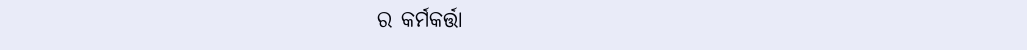ର କର୍ମକର୍ତ୍ତା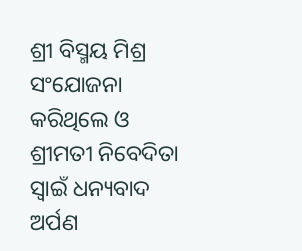ଶ୍ରୀ ବିସ୍ମୟ ମିଶ୍ର ସଂଯୋଜନା କରିଥିଲେ ଓ ଶ୍ରୀମତୀ ନିବେଦିତା ସ୍ୱାଇଁ ଧନ୍ୟବାଦ ଅର୍ପଣ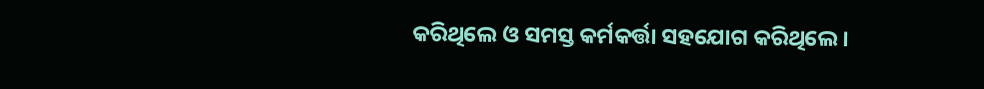କରିଥିଲେ ଓ ସମସ୍ତ କର୍ମକର୍ତ୍ତା ସହଯୋଗ କରିଥିଲେ।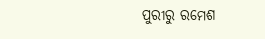ପୁରୀରୁ ରମେଶ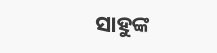ସାହୁଙ୍କ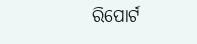ରିପୋର୍ଟ